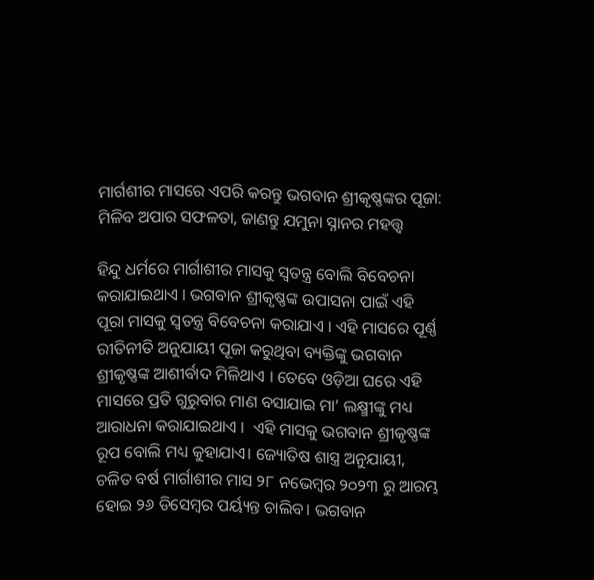ମାର୍ଗଶୀର ମାସରେ ଏପରି କରନ୍ତୁ ଭଗବାନ ଶ୍ରୀକୃଷ୍ଣଙ୍କର ପୂଜା: ମିଳିବ ଅପାର ସଫଳତା, ଜାଣନ୍ତୁ ଯମୁନା ସ୍ନାନର ମହତ୍ତ୍ୱ

ହିନ୍ଦୁ ଧର୍ମରେ ମାର୍ଗାଶୀର ମାସକୁ ସ୍ୱତନ୍ତ୍ର ବୋଲି ବିବେଚନା କରାଯାଇଥାଏ । ଭଗବାନ ଶ୍ରୀକୃଷ୍ଣଙ୍କ ଉପାସନା ପାଇଁ ଏହି ପୂରା ମାସକୁ ସ୍ୱତନ୍ତ୍ର ବିବେଚନା କରାଯାଏ । ଏହି ମାସରେ ପୂର୍ଣ୍ଣ ରୀତିନୀତି ଅନୁଯାୟୀ ପୂଜା କରୁଥିବା ବ୍ୟକ୍ତିଙ୍କୁ ଭଗବାନ ଶ୍ରୀକୃଷ୍ଣଙ୍କ ଆଶୀର୍ବାଦ ମିଳିଥାଏ । ତେବେ ଓଡ଼ିଆ ଘରେ ଏହି ମାସରେ ପ୍ରତି ଗୁରୁବାର ମାଣ ବସାଯାଇ ମା’ ଲକ୍ଷ୍ମୀଙ୍କୁ ମଧ୍ୟ ଆରାଧନା କରାଯାଇଥାଏ ।  ଏହି ମାସକୁ ଭଗବାନ ଶ୍ରୀକୃଷ୍ଣଙ୍କ ରୂପ ବୋଲି ମଧ୍ୟ କୁହାଯାଏ। ଜ୍ୟୋତିଷ ଶାସ୍ତ୍ର ଅନୁଯାୟୀ, ଚଳିତ ବର୍ଷ ମାର୍ଗାଶୀର ମାସ ୨୮ ନଭେମ୍ବର ୨୦୨୩ ରୁ ଆରମ୍ଭ ହୋଇ ୨୬ ଡିସେମ୍ବର ପର୍ୟ୍ୟନ୍ତ ଚାଲିବ। ଭଗବାନ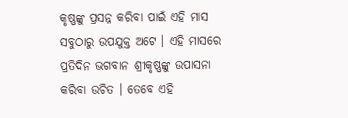କୃଷ୍ଣଙ୍କୁ ପ୍ରସନ୍ନ କରିବା ପାଇଁ ଏହି ମାସ ସବୁଠାରୁ ଉପଯୁକ୍ତ ଅଟେ । ଏହି ମାସରେ ପ୍ରତିଦିନ ଭଗବାନ ଶ୍ରୀକୃଷ୍ଣଙ୍କୁ ଉପାସନା କରିବା ଉଚିତ । ତେବେ ଏହି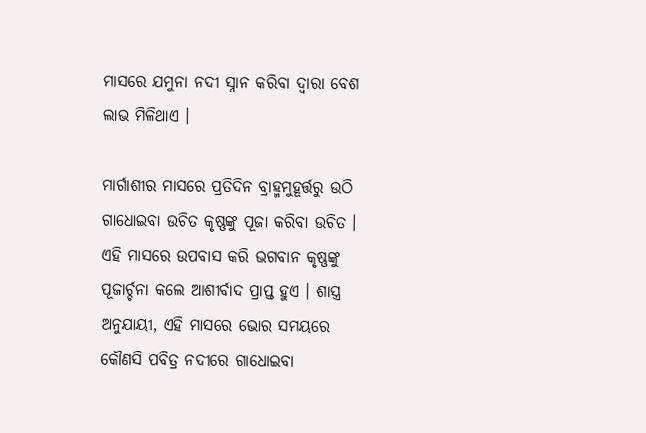ମାସରେ ଯମୁନା ନଦୀ ସ୍ନାନ କରିବା ଦ୍ୱାରା ବେଶ ଲାଭ ମିଳିଥାଏ ।

ମାର୍ଗାଶୀର ମାସରେ ପ୍ରତିଦିନ ବ୍ରାହ୍ମମୁହୂର୍ତ୍ତରୁ ଉଠି ଗାଧୋଇବା ଉଚିତ କୃଷ୍ଣଙ୍କୁ ପୂଜା କରିବା ଉଚିତ । ଏହି ମାସରେ ଉପବାସ କରି ଭଗବାନ କୃଷ୍ଣଙ୍କୁ ପୂଜାର୍ଚ୍ଚନା କଲେ ଆଶୀର୍ବାଦ ପ୍ରାପ୍ତ ହୁଏ । ଶାସ୍ତ୍ର ଅନୁଯାୟୀ, ଏହି ମାସରେ ଭୋର ସମୟରେ କୌଣସି ପବିତ୍ର ନଦୀରେ ଗାଧୋଇବା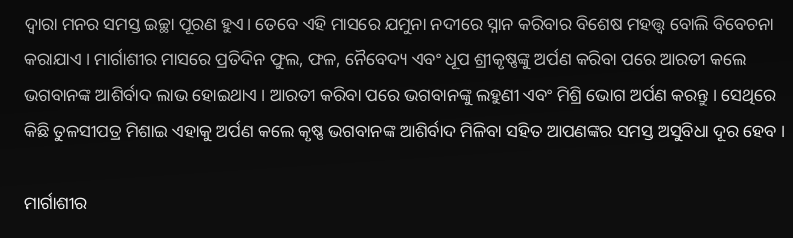ଦ୍ୱାରା ମନର ସମସ୍ତ ଇଚ୍ଛା ପୂରଣ ହୁଏ। ତେବେ ଏହି ମାସରେ ଯମୁନା ନଦୀରେ ସ୍ନାନ କରିବାର ବିଶେଷ ମହତ୍ତ୍ୱ ବୋଲି ବିବେଚନା କରାଯାଏ । ମାର୍ଗାଶୀର ମାସରେ ପ୍ରତିଦିନ ଫୁଲ, ଫଳ, ନୈବେଦ୍ୟ ଏବଂ ଧୂପ ଶ୍ରୀକୃଷ୍ଣଙ୍କୁ ଅର୍ପଣ କରିବା ପରେ ଆରତୀ କଲେ ଭଗବାନଙ୍କ ଆଶିର୍ବାଦ ଲାଭ ହୋଇଥାଏ । ଆରତୀ କରିବା ପରେ ଭଗବାନଙ୍କୁ ଲହୁଣୀ ଏବଂ ମିଶ୍ରି ଭୋଗ ଅର୍ପଣ କରନ୍ତୁ । ସେଥିରେ କିଛି ତୁଳସୀପତ୍ର ମିଶାଇ ଏହାକୁ ଅର୍ପଣ କଲେ କୃଷ୍ଣ ଭଗବାନଙ୍କ ଆଶିର୍ବାଦ ମିଳିବା ସହିତ ଆପଣଙ୍କର ସମସ୍ତ ଅସୁବିଧା ଦୂର ହେବ ।

ମାର୍ଗାଶୀର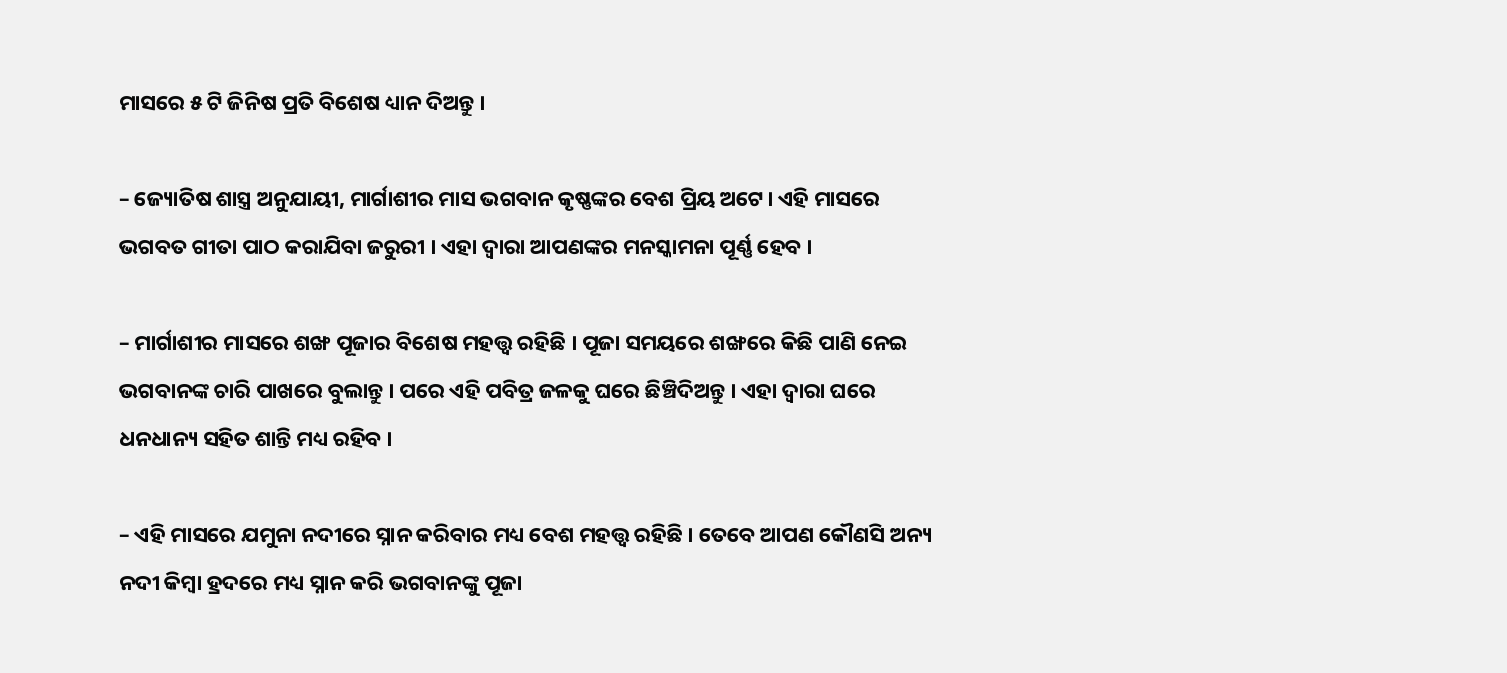ମାସରେ ୫ ଟି ଜିନିଷ ପ୍ରତି ବିଶେଷ ଧ୍ୟାନ ଦିଅନ୍ତୁ ।

– ଜ୍ୟୋତିଷ ଶାସ୍ତ୍ର ଅନୁଯାୟୀ, ମାର୍ଗାଶୀର ମାସ ଭଗବାନ କୃଷ୍ଣଙ୍କର ବେଶ ପ୍ରିୟ ଅଟେ। ଏହି ମାସରେ ଭଗବତ ଗୀତା ପାଠ କରାଯିବା ଜରୁରୀ । ଏହା ଦ୍ୱାରା ଆପଣଙ୍କର ମନସ୍କାମନା ପୂର୍ଣ୍ଣ ହେବ ।

– ମାର୍ଗାଶୀର ମାସରେ ଶଙ୍ଖ ପୂଜାର ବିଶେଷ ମହତ୍ତ୍ୱ ରହିଛି । ପୂଜା ସମୟରେ ଶଙ୍ଖରେ କିଛି ପାଣି ନେଇ ଭଗବାନଙ୍କ ଚାରି ପାଖରେ ବୁଲାନ୍ତୁ । ପରେ ଏହି ପବିତ୍ର ଜଳକୁ ଘରେ ଛିଞ୍ଚିଦିଅନ୍ତୁ । ଏହା ଦ୍ୱାରା ଘରେ ଧନଧାନ୍ୟ ସହିତ ଶାନ୍ତି ମଧ୍ୟ ରହିବ ।

– ଏହି ମାସରେ ଯମୁନା ନଦୀରେ ସ୍ନାନ କରିବାର ମଧ୍ୟ ବେଶ ମହତ୍ତ୍ୱ ରହିଛି । ତେବେ ଆପଣ କୌଣସି ଅନ୍ୟ ନଦୀ କିମ୍ବା ହ୍ରଦରେ ମଧ୍ୟ ସ୍ନାନ କରି ଭଗବାନଙ୍କୁ ପୂଜା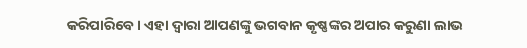କରିପାରିବେ । ଏହା ଦ୍ୱାରା ଆପଣଙ୍କୁ ଭଗବାନ କୃଷ୍ଣଙ୍କର ଅପାର କରୁଣା ଲାଭ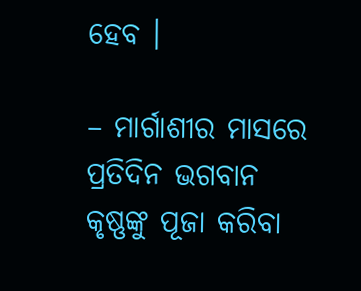ହେବ ।

– ମାର୍ଗାଶୀର ମାସରେ ପ୍ରତିଦିନ ଭଗବାନ କୃଷ୍ଣଙ୍କୁ ପୂଜା କରିବା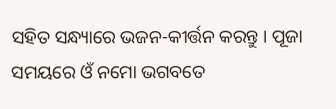ସହିତ ସନ୍ଧ୍ୟାରେ ଭଜନ-କୀର୍ତ୍ତନ କରନ୍ତୁ । ପୂଜା ସମୟରେ ଓଁ ନମୋ ଭଗବତେ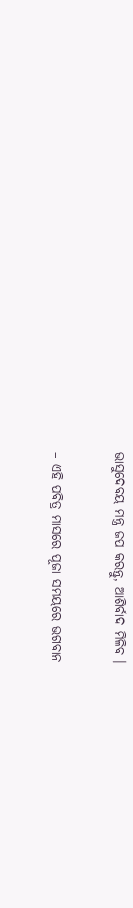ଭାସୁଦେବୟ ମନ୍ତ୍ର ଜପ କରନ୍ତୁ, ଆଶିର୍ବାଦ ମିଳିବ ।

– ଏହି ପବିତ୍ର ମାସରେ ପୂଜା ସମୟରେ ଭଗବାନ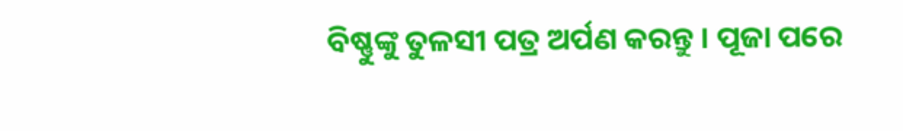ବିଷ୍ଣୁଙ୍କୁ ତୁଳସୀ ପତ୍ର ଅର୍ପଣ କରନ୍ତୁ । ପୂଜା ପରେ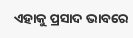ଏହାକୁ ପ୍ରସାଦ ଭାବରେ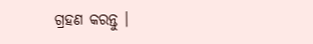ଗ୍ରହଣ କରନ୍ତୁ ।